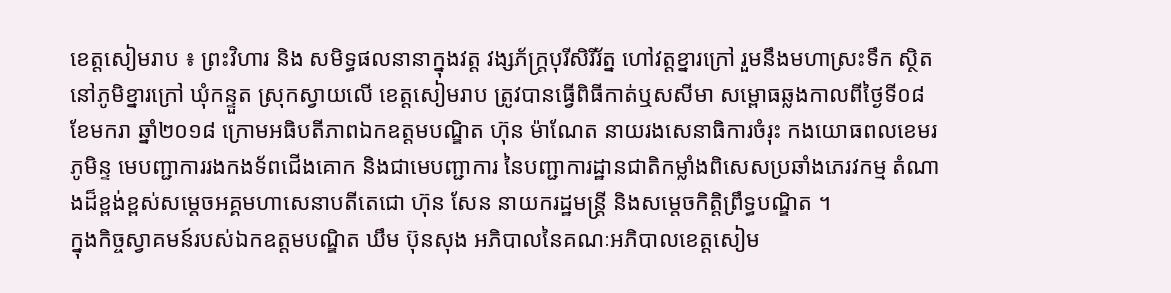ខេត្តសៀមរាប ៖ ព្រះវិហារ និង សមិទ្ធផលនានាក្នុងវត្ត វង្សភ័ក្ត្របុរីសិរីរ័ត្ន ហៅវត្តខ្នារក្រៅ រួមនឹងមហាស្រះទឹក ស្ថិតនៅភូមិខ្នារក្រៅ ឃុំកន្ទួត ស្រុកស្វាយលើ ខេត្តសៀមរាប ត្រូវបានធ្វើពិធីកាត់ឬសសីមា សម្ពោធឆ្លងកាលពីថ្ងៃទី០៨ ខែមករា ឆ្នាំ២០១៨ ក្រោមអធិបតីភាពឯកឧត្តមបណ្ឌិត ហ៊ុន ម៉ាណែត នាយរងសេនាធិការចំរុះ កងយោធពលខេមរភូមិន្ទ មេបញ្ជាការរងកងទ័ពជើងគោក និងជាមេបញ្ជាការ នៃបញ្ជាការដ្ឋានជាតិកម្លាំងពិសេសប្រឆាំងភេរវកម្ម តំណាងដ៏ខ្ពង់ខ្ពស់សម្តេចអគ្គមហាសេនាបតីតេជោ ហ៊ុន សែន នាយករដ្ឋមន្រ្តី និងសម្តេចកិត្តិព្រឹទ្ធបណ្ឌិត ។
ក្នុងកិច្ចស្វាគមន៍របស់ឯកឧត្តមបណ្ឌិត ឃឹម ប៊ុនសុង អភិបាលនៃគណៈអភិបាលខេត្តសៀម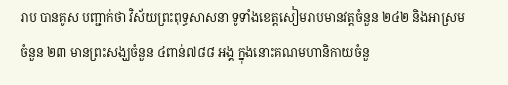រាប បានគូស បញ្ជាក់ថា វិស័យព្រះពុទ្ធសាសនា ទូទាំងខេត្តសៀមរាបមានវត្តចំនួន ២៤២ និងអាស្រមចំនួន ២៣ មានព្រះសង្ឃចំនួន ៤ពាន់៧៨៨ អង្គ ក្នុងនោះគណមហានិកាយចំនួ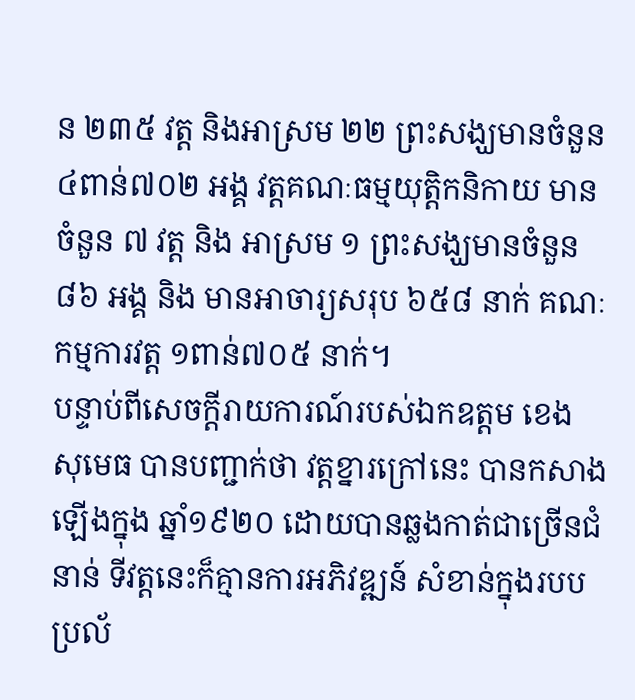ន ២៣៥ វត្ត និងអាស្រម ២២ ព្រះសង្ឃមានចំនួន ៤ពាន់៧០២ អង្គ វត្តគណៈធម្មយុត្តិកនិកាយ មានចំនួន ៧ វត្ត និង អាស្រម ១ ព្រះសង្ឃមានចំនួន ៨៦ អង្គ និង មានអាចារ្យសរុប ៦៥៨ នាក់ គណៈកម្មការវត្ត ១ពាន់៧០៥ នាក់។
បន្ទាប់ពីសេចក្តីរាយការណ៍របស់ឯកឧត្តម ខេង សុមេធ បានបញ្ជាក់ថា វត្តខ្នារក្រៅនេះ បានកសាងឡើងក្នុង ឆ្នាំ១៩២០ ដោយបានឆ្លងកាត់ជាច្រើនជំនាន់ ទីវត្តនេះក៏គ្មានការអភិវឌ្ឍន៍ សំខាន់ក្នុងរបបប្រល័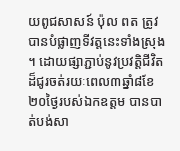យពូជសាសន៍ ប៉ុល ពត ត្រូវបានបំផ្លាញទីវត្តនេះទាំងស្រុង ។ ដោយផ្សាភ្ជាប់នូវប្រវត្តិជីវិតដ៏ជូរចត់រយៈពេល៣ឆ្នាំ៨ខែ ២០ថ្ងៃរបស់ឯកឧត្តម បានបាត់បង់សា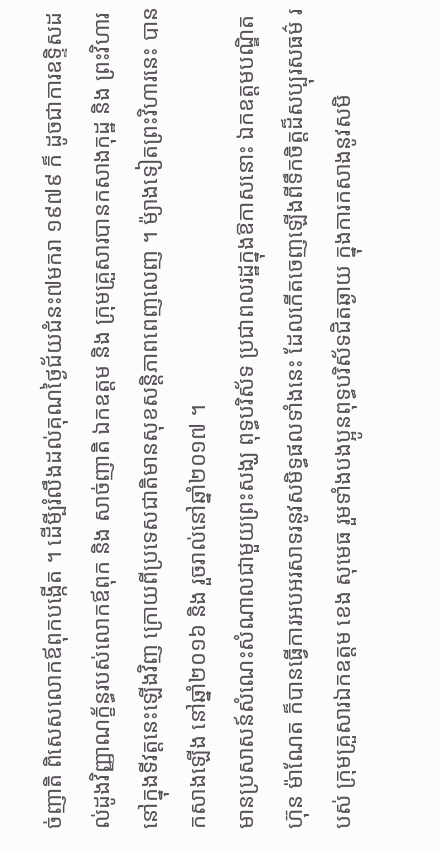ច់ញាតិ ពិសេសលោកឪពុកបង្កើត ។ ដើមី្បរំលឹងដល់គុណថ្ងៃជ័យជំនះ៧មករា ១៩៧៩ ក៏ ដូចជាការឧទិ្ទសដល់ដូងវិញ្ញាណក្ខ័ន្ធរបស់លោកឪពុក និង សាច់ញាតិ ឯកឧត្តម និង ក្រុមគ្រួសារបានកសាងកុដ្ឋ និង ព្រះវិហារនៅក្នុងទីវត្តនេះឡើងវិញ ក្រោយពីប្រទេសជាតិមានសុខសន្តិភាពពេញលេញ ។ ម៉្យាងទៀតព្រះវិហារនេះ បានកសាងឡើង នៅឆ្នាំ២០១៦ និង រួចរាល់នៅឆ្នាំ២០១៧ ។
មានប្រសាសន៍សំណេះសំណាលជាមួយព្រះសង្ឃ ពុទ្ធបរិស័ទ ប្រជាពលរដ្ឋក្នុងឱកាសនោះ ឯកឧត្តមបណ្ឌិត ហ៊ុន ម៉ាណែត ក៏បានធ្វើការអបអរសាទរនូវសមិទ្ធផលទាំងនេះ ដែលកើតចេញឡើងពីទឹកចិត្តដ៏សប្បុរសធម៌ របស់ ក្រុមគ្រួសារឯកឧត្តម ខេង សុមេធ រួមទាំងបងប្អូនពុទ្ធបរិស័ទជិតឆ្ងាយ ក្នុងការកសាងនូវសមិ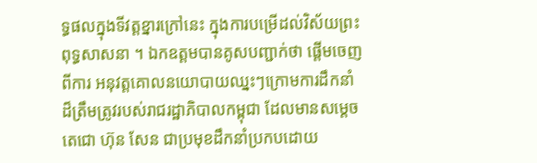ទ្ធផលក្នុងទីវត្តខ្នារក្រៅនេះ ក្នុងការបម្រើដល់វិស័យព្រះពុទ្ធសាសនា ។ ឯកឧត្តមបានគូសបញ្ជាក់ថា ផ្តើមចេញពីការ អនុវត្តគោលនយោបាយឈ្នះៗក្រោមការដឹកនាំដ៏ត្រឹមត្រូវរបស់រាជរដ្ឋាភិបាលកម្ពុជា ដែលមានសម្តេចតេជោ ហ៊ុន សែន ជាប្រមុខដឹកនាំប្រកបដោយ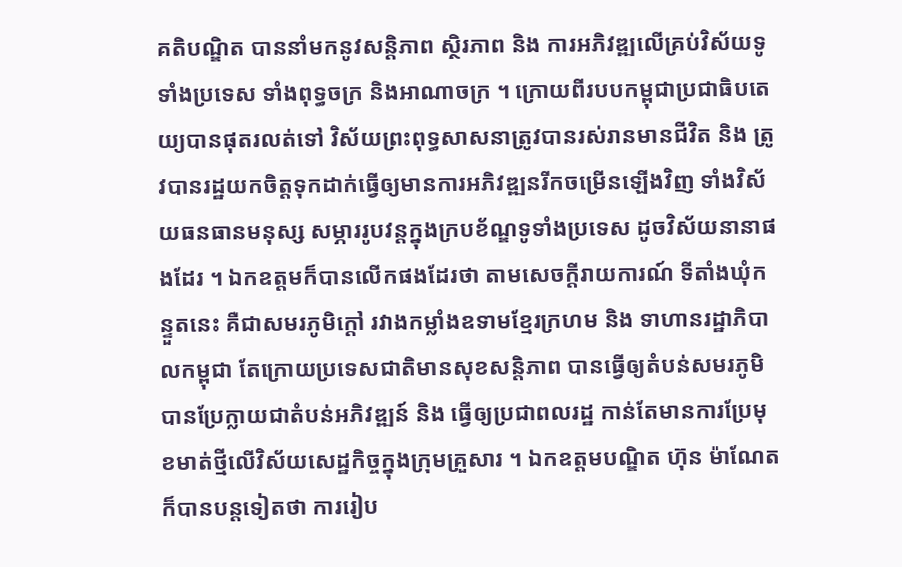គតិបណ្ឌិត បាននាំមកនូវសន្តិភាព ស្ថិរភាព និង ការអភិវឌ្ឍលើគ្រប់វិស័យទូទាំងប្រទេស ទាំងពុទ្ធចក្រ និងអាណាចក្រ ។ ក្រោយពីរបបកម្ពុជាប្រជាធិបតេយ្យបានផុតរលត់ទៅ វិស័យព្រះពុទ្ធសាសនាត្រូវបានរស់រានមានជីវិត និង ត្រូវបានរដ្ឋយកចិត្តទុកដាក់ធ្វើឲ្យមានការអភិវឌ្ឍនរីកចម្រើនឡើងវិញ ទាំងវិស័យធនធានមនុស្ស សម្ភាររូបវន្តក្នុងក្របខ័ណ្ឌទូទាំងប្រទេស ដូចវិស័យនានាផងដែរ ។ ឯកឧត្តមក៏បានលើកផងដែរថា តាមសេចក្តីរាយការណ៍ ទីតាំងឃុំកន្ទួតនេះ គឺជាសមរភូមិក្តៅ រវាងកម្លាំងឧទាមខ្មែរក្រហម និង ទាហានរដ្ឋាភិបាលកម្ពុជា តែក្រោយប្រទេសជាតិមានសុខសន្តិភាព បានធ្វើឲ្យតំបន់សមរភូមិបានប្រែក្លាយជាតំបន់អភិវឌ្ឍន៍ និង ធ្វើឲ្យប្រជាពលរដ្ឋ កាន់តែមានការប្រែមុខមាត់ថ្មីលើវិស័យសេដ្ឋកិច្ចក្នុងក្រុមគ្រួសារ ។ ឯកឧត្តមបណ្ឌិត ហ៊ុន ម៉ាណែត ក៏បានបន្តទៀតថា ការរៀប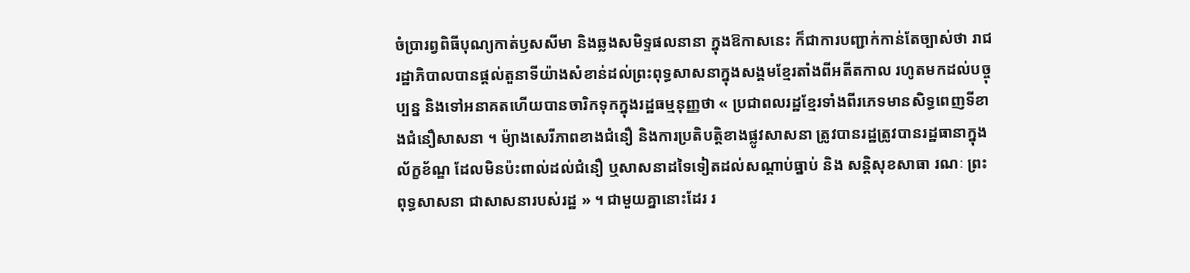ចំប្រារព្វពិធីបុណ្យកាត់ឫសសីមា និងឆ្លងសមិទ្ទផលនានា ក្នុងឱកាសនេះ ក៏ជាការបញ្ជាក់កាន់តែច្បាស់ថា រាជរដ្ឋាភិបាលបានផ្តល់តួនាទីយ៉ាងសំខាន់ដល់ព្រះពុទ្ធសាសនាក្នុងសង្គមខ្មែរតាំងពីអតីតកាល រហូតមកដល់បច្ចុប្បន្ន និងទៅអនាគតហើយបានចារិកទុកក្នុងរដ្ឋធម្មនុញ្ញថា « ប្រជាពលរដ្ឋខ្មែរទាំងពីរភេទមានសិទ្ធពេញទីខាងជំនឿសាសនា ។ ម៉្យាងសេរីភាពខាងជំនឿ និងការប្រតិបត្តិខាងផ្លូវសាសនា ត្រូវបានរដ្ឋត្រូវបានរដ្ឋធានាក្នុងល័ក្ខខ័ណ្ឌ ដែលមិនប៉ះពាល់ដល់ជំនឿ ឬសាសនាដទៃទៀតដល់សណ្តាប់ធ្នាប់ និង សន្តិសុខសាធា រណៈ ព្រះពុទ្ធសាសនា ជាសាសនារបស់រដ្ឋ » ។ ជាមួយគ្នានោះដែរ រ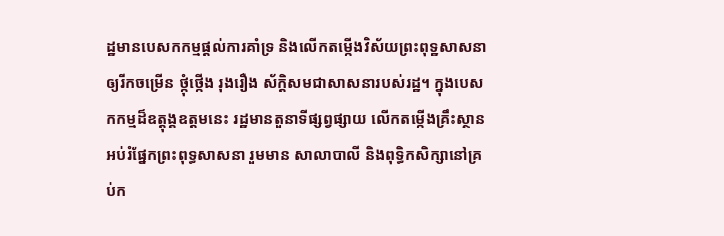ដ្ឋមានបេសកកម្មផ្តល់ការគាំទ្រ និងលើកតម្កើងវិស័យព្រះពុទ្ឋសាសនាឲ្យរីកចម្រើន ថ្កុំថ្កើង រុងរឿង ស័ក្តិសមជាសាសនារបស់រដ្ឋ។ ក្នុងបេសកកម្មដ៏ឧត្តុង្គឧត្តមនេះ រដ្ឋមានតួនាទីផ្សព្វផ្សាយ លើកតម្កើងគ្រឹះស្ថានអប់រំផ្នែកព្រះពុទ្ធសាសនា រួមមាន សាលាបាលី និងពុទ្ធិកសិក្សានៅគ្រប់ក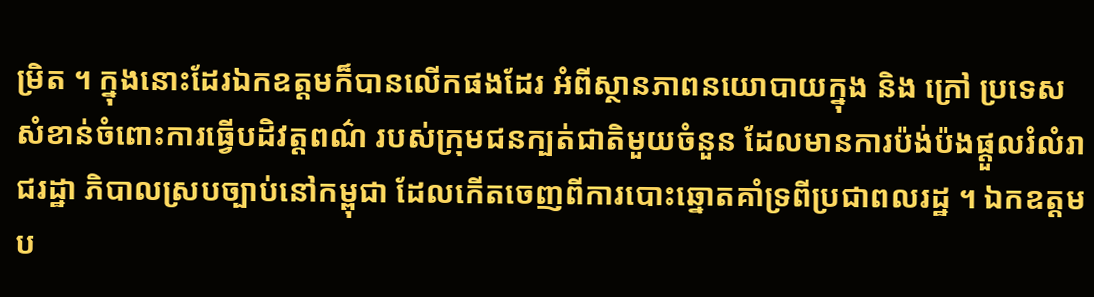ម្រិត ។ ក្នុងនោះដែរឯកឧត្តមក៏បានលើកផងដែរ អំពីស្ថានភាពនយោបាយក្នុង និង ក្រៅ ប្រទេស សំខាន់ចំពោះការធ្វើបដិវត្តពណ៌ របស់ក្រុមជនក្បត់ជាតិមួយចំនួន ដែលមានការប៉ង់ប៉ងផ្តួលរំលំរាជរដ្ឋា ភិបាលស្របច្បាប់នៅកម្ពុជា ដែលកើតចេញពីការបោះឆ្នោតគាំទ្រពីប្រជាពលរដ្ឋ ។ ឯកឧត្តមប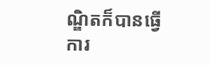ណ្ឌិតក៏បានធ្វើ ការ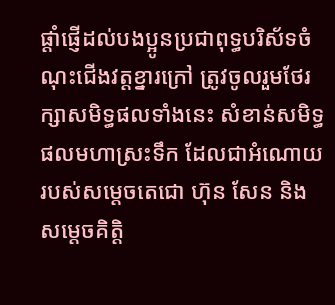ផ្តាំផ្ញើដល់បងប្អូនប្រជាពុទ្ធបរិស័ទចំណុះជើងវត្តខ្នារក្រៅ ត្រូវចូលរួមថែរក្សាសមិទ្ធផលទាំងនេះ សំខាន់សមិទ្ធ ផលមហាស្រះទឹក ដែលជាអំណោយរបស់សម្តេចតេជោ ហ៊ុន សែន និង សម្តេចគិត្តិ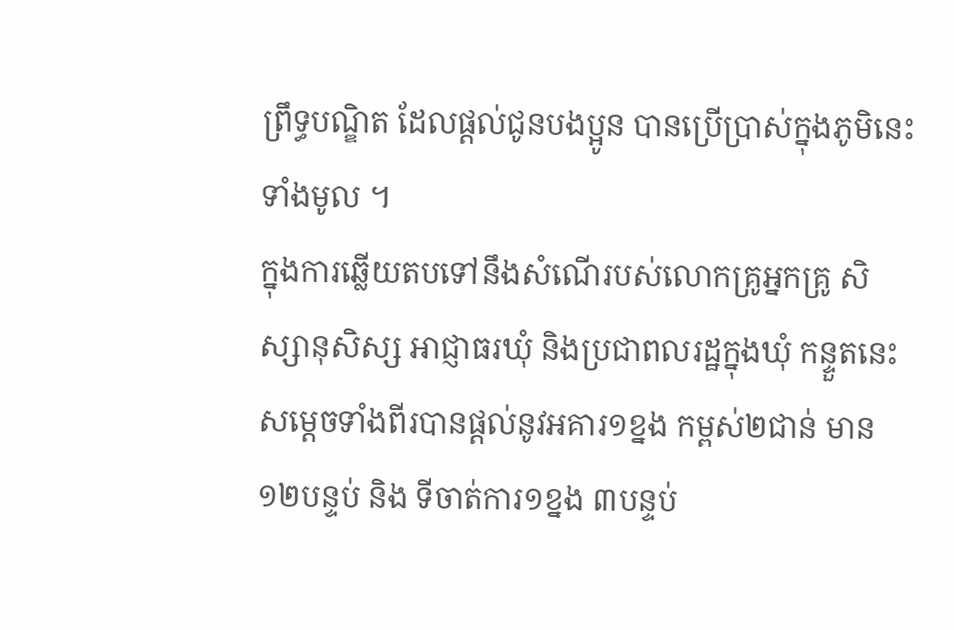ព្រឹទ្ធបណ្ឌិត ដែលផ្តល់ជូនបងប្អូន បានប្រើប្រាស់ក្នុងភូមិនេះទាំងមូល ។
ក្នុងការឆ្លើយតបទៅនឹងសំណើរបស់លោកគ្រូអ្នកគ្រូ សិស្សានុសិស្ស អាជ្ញាធរឃុំ និងប្រជាពលរដ្ឋក្នុងឃុំ កន្ទួតនេះ សម្តេចទាំងពីរបានផ្តល់នូវអគារ១ខ្នង កម្ពស់២ជាន់ មាន១២បន្ទប់ និង ទីចាត់ការ១ខ្នង ៣បន្ទប់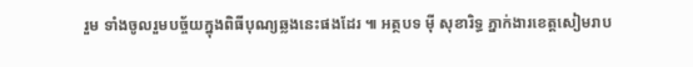រួម ទាំងចូលរួមបច្ច័យក្នុងពិធីបុណ្យឆ្លងនេះផងដែរ ៕ អត្ថបទ ម៉ី សុខារិទ្ធ ភ្នាក់ងារខេត្តសៀមរាប